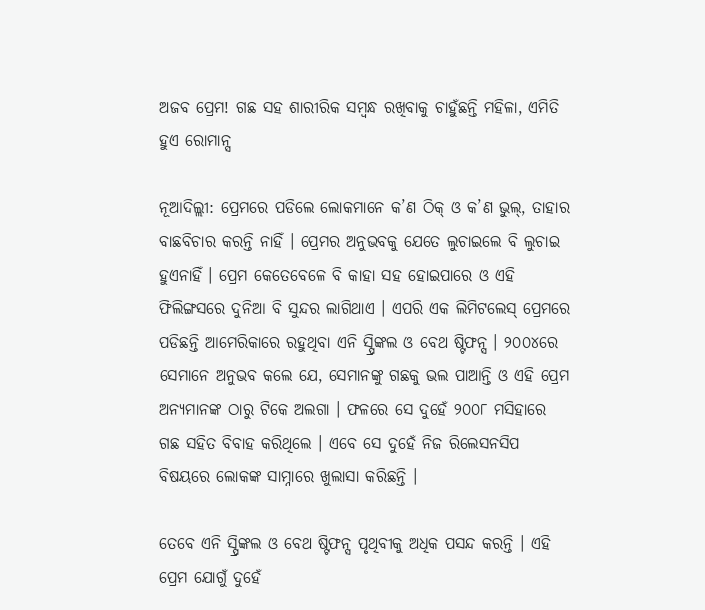ଅଜବ ପ୍ରେମ! ଗଛ ସହ ଶାରୀରିକ ସମ୍ବନ୍ଧ ରଖିବାକୁ ଚାହୁଁଛନ୍ତି ମହିଳା, ଏମିତି ହୁଏ ରୋମାନ୍ସ

ନୂଆଦିଲ୍ଲୀ: ପ୍ରେମରେ ପଡିଲେ ଲୋକମାନେ କ’ଣ ଠିକ୍ ଓ କ’ଣ ଭୁଲ୍, ତାହାର ବାଛବିଚାର କରନ୍ତି ନାହିଁ । ପ୍ରେମର ଅନୁଭବକୁ ଯେତେ ଲୁଚାଇଲେ ବି ଲୁଚାଇ ହୁଏନାହିଁ । ପ୍ରେମ କେତେବେଳେ ବି କାହା ସହ ହୋଇପାରେ ଓ ଏହି ଫିଲିଙ୍ଗସରେ ଦୁନିଆ ବି ସୁନ୍ଦର ଲାଗିଥାଏ । ଏପରି ଏକ ଲିମିଟଲେସ୍ ପ୍ରେମରେ ପଡିଛନ୍ତି ଆମେରିକାରେ ରହୁଥିବା ଏନି ସ୍ପ୍ରିଙ୍କଲ ଓ ବେଥ ଷ୍ଟିଫନ୍ସ । ୨୦୦୪ରେ ସେମାନେ ଅନୁଭବ କଲେ ଯେ, ସେମାନଙ୍କୁ ଗଛକୁ ଭଲ ପାଆନ୍ତି ଓ ଏହି ପ୍ରେମ ଅନ୍ୟମାନଙ୍କ ଠାରୁ ଟିକେ ଅଲଗା । ଫଳରେ ସେ ଦୁହେଁ ୨୦୦୮ ମସିହାରେ ଗଛ ସହିତ ବିବାହ କରିଥିଲେ । ଏବେ ସେ ଦୁହେଁ ନିଜ ରିଲେସନସିପ ବିଷୟରେ ଲୋକଙ୍କ ସାମ୍ନାରେ ଖୁଲାସା କରିଛନ୍ତି ।

ତେବେ ଏନି ସ୍ପ୍ରିଙ୍କଲ ଓ ବେଥ ଷ୍ଟିଫନ୍ସ ପୃଥିବୀକୁ ଅଧିକ ପସନ୍ଦ କରନ୍ତି । ଏହି ପ୍ରେମ ଯୋଗୁଁ ଦୁହେଁ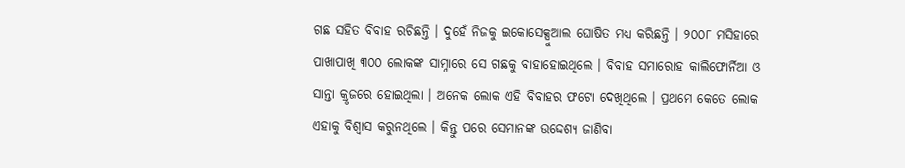ଗଛ ସହିତ ବିବାହ ରଚିଛନ୍ତି । ଦୁହେଁ ନିଜକୁ ଇକୋସେକ୍ସୁଆଲ ଘୋଷିତ ମଧ୍ୟ କରିଛନ୍ତି । ୨୦୦୮ ମସିହାରେ ପାଖାପାଖି ୩୦୦ ଲୋକଙ୍କ ସାମ୍ନାରେ ସେ ଗଛକୁ ବାହାହୋଇଥିଲେ । ବିବାହ ସମାରୋହ କାଲିଫୋର୍ନିଆ ଓ ସାନ୍ତା କ୍ରୃଜରେ ହୋଇଥିଲା । ଅନେକ ଲୋକ ଏହି ବିବାହର ଫଟୋ ଦେଖିଥିଲେ । ପ୍ରଥମେ କେତେ ଲୋକ ଏହାକୁ ବିଶ୍ୱାସ କରୁନଥିଲେ । କିନ୍ତୁ ପରେ ସେମାନଙ୍କ ଉଦ୍ଦେଶ୍ୟ ଜାଣିବା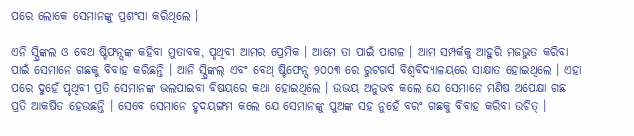ପରେ ଲୋକେ ସେମାନଙ୍କୁ ପ୍ରଶଂସା କରିଥିଲେ ।

ଏନି ସ୍ପ୍ରିଙ୍କଲ ଓ ବେଥ ଷ୍ଟିଫନ୍ସଙ୍କ କହିବା ମୁତାବକ, ପୃଥିବୀ ଆମର ପ୍ରେମିକ । ଆମେ ତା ପାଇଁ ପାଗଳ । ଆମ ସମ୍ପର୍କକୁ ଆହୁରି ମଜଭୁତ କରିବା ପାଇଁ ସେମାନେ ଗଛକୁ ବିବାହ କରିଛନ୍ତି । ଆନି ସ୍ପ୍ରିଙ୍କଲ୍ ଏବଂ ବେଥ୍ ଷ୍ଟିଫେନ୍ସ ୨୦୦୩ ରେ ରୁଟଗର୍ସ ବିଶ୍ୱବିଦ୍ୟାଳୟରେ ସାକ୍ଷାତ ହୋଇଥିଲେ । ଏହା ପରେ ଦୁହେଁ ପୃଥିବୀ ପ୍ରତି ସେମାନଙ୍କ ଭଲପାଇବା ବିଷୟରେ କଥା ହୋଇଥିଲେ । ଉଭୟ ଅନୁଭବ କଲେ ଯେ ସେମାନେ ମଣିଷ ଅପେକ୍ଷା ଗଛ ପ୍ରତି ଆକର୍ଷିତ ହେଉଛନ୍ତି । ସେବେ ସେମାନେ ହୃଦୟଙ୍ଗମ କଲେ ଯେ ସେମାନଙ୍କୁ ପୁଅଙ୍କ ସହ ନୁହେଁ ବରଂ ଗଛକୁ ବିବାହ କରିବା ଉଚିତ୍ ।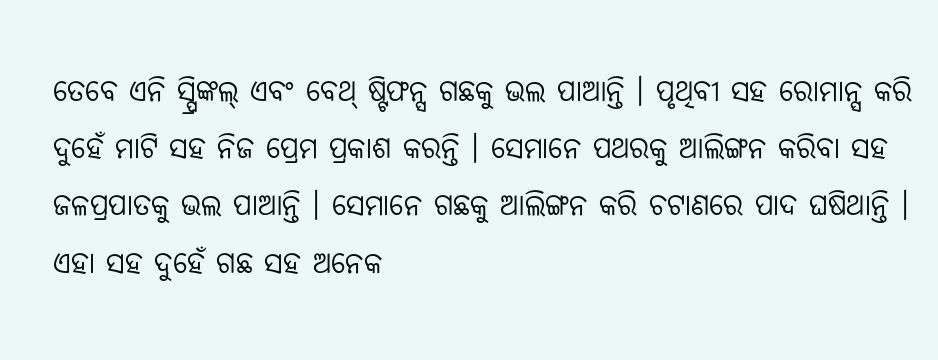ତେବେ ଏନି ସ୍ପ୍ରିଙ୍କଲ୍ ଏବଂ ବେଥ୍ ଷ୍ଟିଫନ୍ସ ଗଛକୁ ଭଲ ପାଆନ୍ତି । ପୃଥିବୀ ସହ ରୋମାନ୍ସ କରି ଦୁହେଁ ମାଟି ସହ ନିଜ ପ୍ରେମ ପ୍ରକାଶ କରନ୍ତି । ସେମାନେ ପଥରକୁ ଆଲିଙ୍ଗନ କରିବା ସହ ଜଳପ୍ରପାତକୁ ଭଲ ପାଆନ୍ତି । ସେମାନେ ଗଛକୁ ଆଲିଙ୍ଗନ କରି ଚଟାଣରେ ପାଦ ଘଷିଥାନ୍ତି । ଏହା ସହ ଦୁହେଁ ଗଛ ସହ ଅନେକ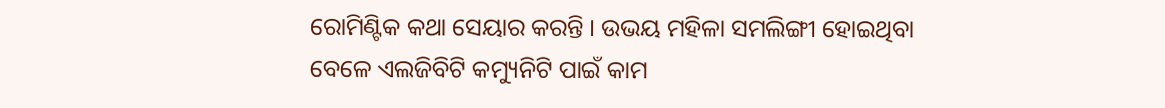ରୋମିଣ୍ଟିକ କଥା ସେୟାର କରନ୍ତି । ଉଭୟ ମହିଳା ସମଲିଙ୍ଗୀ ହୋଇଥିବା ବେଳେ ଏଲଜିବିଟି କମ୍ୟୁନିଟି ପାଇଁ କାମ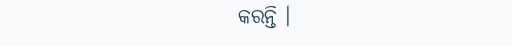କରନ୍ତି ।